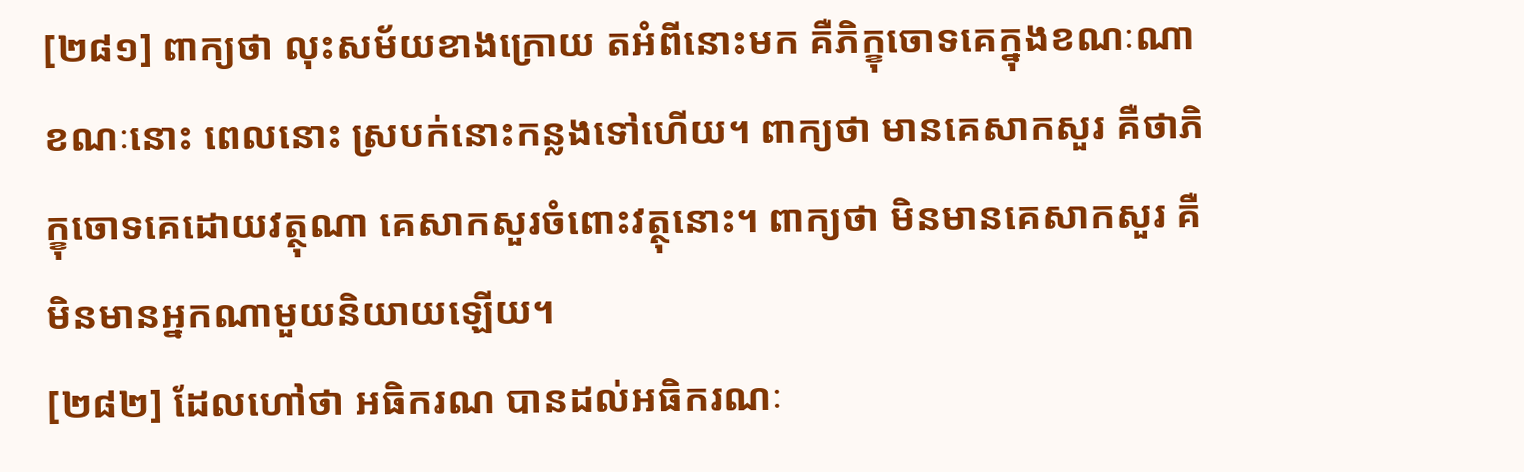[២៨១] ពាក្យថា លុះសម័យខាងក្រោយ តអំពីនោះមក គឺភិក្ខុចោទគេក្នុងខណៈណា ខណៈនោះ ពេលនោះ ស្របក់នោះកន្លងទៅហើយ។ ពាក្យថា មានគេសាកសួរ គឺថាភិក្ខុចោទគេដោយវត្ថុណា គេសាកសួរចំពោះវត្ថុនោះ។ ពាក្យថា មិនមានគេសាកសួរ គឺមិនមានអ្នកណាមួយនិយាយឡើយ។
[២៨២] ដែលហៅថា អធិករណ បានដល់អធិករណៈ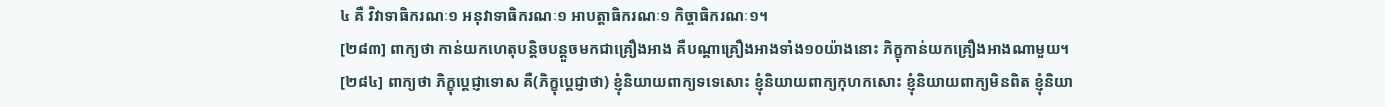៤ គឺ វិវាទាធិករណៈ១ អនុវាទាធិករណៈ១ អាបត្តាធិករណៈ១ កិច្ចាធិករណៈ១។
[២៨៣] ពាក្យថា កាន់យកហេតុបន្តិចបន្តួចមកជាគ្រឿងអាង គឺបណ្តាគ្រឿងអាងទាំង១០យ៉ាងនោះ ភិក្ខុកាន់យកគ្រឿងអាងណាមួយ។
[២៨៤] ពាក្យថា ភិក្ខុប្តេជ្ញាទោស គឺ(ភិក្ខុប្តេជ្ញាថា) ខ្ញុំនិយាយពាក្យទទេសោះ ខ្ញុំនិយាយពាក្យកុហកសោះ ខ្ញុំនិយាយពាក្យមិនពិត ខ្ញុំនិយា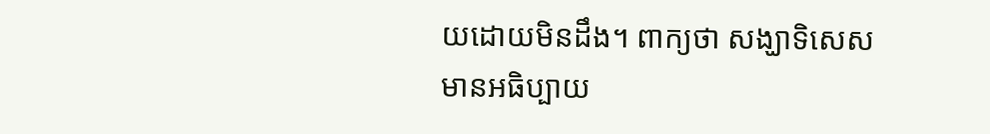យដោយមិនដឹង។ ពាក្យថា សង្ឃាទិសេស មានអធិប្បាយ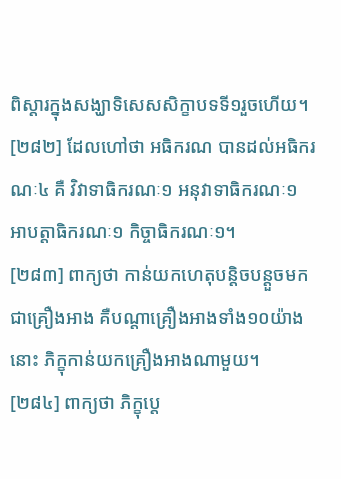ពិស្តារក្នុងសង្ឃាទិសេសសិក្ខាបទទី១រួចហើយ។
[២៨២] ដែលហៅថា អធិករណ បានដល់អធិករណៈ៤ គឺ វិវាទាធិករណៈ១ អនុវាទាធិករណៈ១ អាបត្តាធិករណៈ១ កិច្ចាធិករណៈ១។
[២៨៣] ពាក្យថា កាន់យកហេតុបន្តិចបន្តួចមកជាគ្រឿងអាង គឺបណ្តាគ្រឿងអាងទាំង១០យ៉ាងនោះ ភិក្ខុកាន់យកគ្រឿងអាងណាមួយ។
[២៨៤] ពាក្យថា ភិក្ខុប្តេ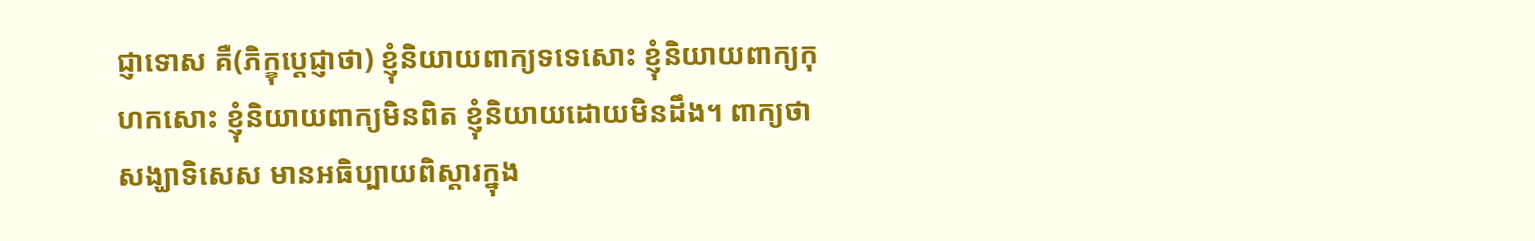ជ្ញាទោស គឺ(ភិក្ខុប្តេជ្ញាថា) ខ្ញុំនិយាយពាក្យទទេសោះ ខ្ញុំនិយាយពាក្យកុហកសោះ ខ្ញុំនិយាយពាក្យមិនពិត ខ្ញុំនិយាយដោយមិនដឹង។ ពាក្យថា សង្ឃាទិសេស មានអធិប្បាយពិស្តារក្នុង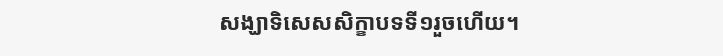សង្ឃាទិសេសសិក្ខាបទទី១រួចហើយ។